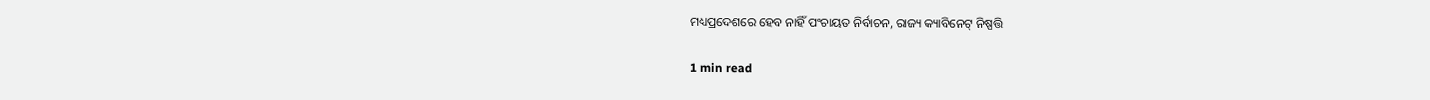ମଧ୍ୟପ୍ରଦେଶରେ ହେବ ନାହିଁ ପଂଚାୟତ ନିର୍ବାଚନ, ରାଜ୍ୟ କ୍ୟାବିନେଟ୍ ନିଷ୍ପତ୍ତି

1 min read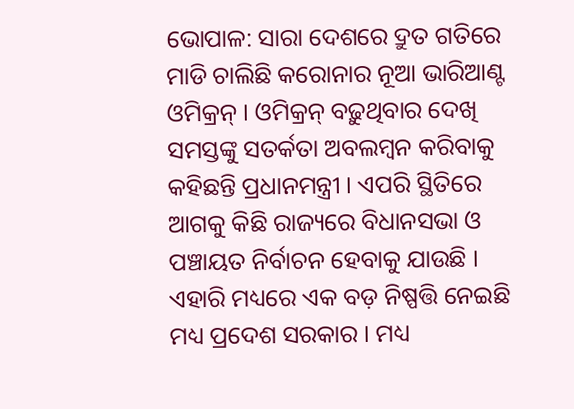ଭୋପାଳ: ସାରା ଦେଶରେ ଦ୍ରୁତ ଗତିରେ ମାଡି ଚାଲିଛି କରୋନାର ନୂଆ ଭାରିଆଣ୍ଟ ଓମିକ୍ରନ୍ । ଓମିକ୍ରନ୍ ବଢ଼ୁଥିବାର ଦେଖି ସମସ୍ତଙ୍କୁ ସତର୍କତା ଅବଲମ୍ବନ କରିବାକୁ କହିଛନ୍ତି ପ୍ରଧାନମନ୍ତ୍ରୀ । ଏପରି ସ୍ଥିତିରେ ଆଗକୁ କିଛି ରାଜ୍ୟରେ ବିଧାନସଭା ଓ ପଞ୍ଚାୟତ ନିର୍ବାଚନ ହେବାକୁ ଯାଉଛି । ଏହାରି ମଧ୍ୟରେ ଏକ ବଡ଼ ନିଷ୍ପତ୍ତି ନେଇଛି ମଧ୍ୟ ପ୍ରଦେଶ ସରକାର । ମଧ୍ୟ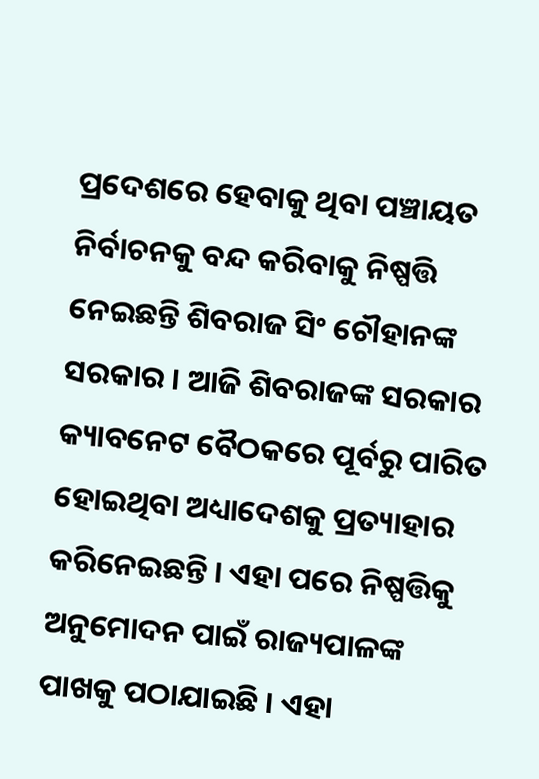ପ୍ରଦେଶରେ ହେବାକୁ ଥିବା ପଞ୍ଚାୟତ ନିର୍ବାଚନକୁ ବନ୍ଦ କରିବାକୁ ନିଷ୍ପତ୍ତି ନେଇଛନ୍ତି ଶିବରାଜ ସିଂ ଚୌହାନଙ୍କ ସରକାର । ଆଜି ଶିବରାଜଙ୍କ ସରକାର କ୍ୟାବନେଟ ବୈଠକରେ ପୂର୍ବରୁ ପାରିତ ହୋଇଥିବା ଅଧ୍ୟାଦେଶକୁ ପ୍ରତ୍ୟାହାର କରିନେଇଛନ୍ତି । ଏହା ପରେ ନିଷ୍ପତ୍ତିକୁ ଅନୁମୋଦନ ପାଇଁ ରାଜ୍ୟପାଳଙ୍କ ପାଖକୁ ପଠାଯାଇଛି । ଏହା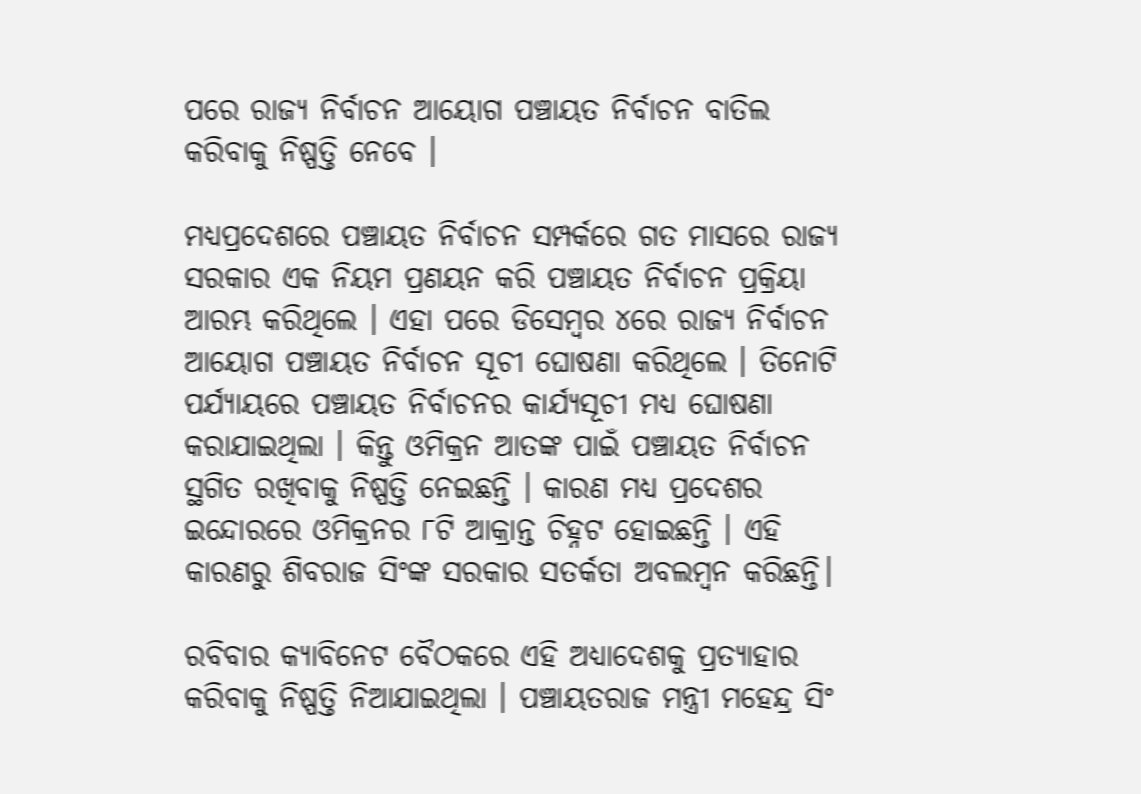ପରେ ରାଜ୍ୟ ନିର୍ବାଚନ ଆୟୋଗ ପଞ୍ଚାୟତ ନିର୍ବାଚନ ବାତିଲ କରିବାକୁ ନିଷ୍ପତ୍ତି ନେବେ ।

ମଧ୍ୟପ୍ରଦେଶରେ ପଞ୍ଚାୟତ ନିର୍ବାଚନ ସମ୍ପର୍କରେ ଗତ ମାସରେ ରାଜ୍ୟ ସରକାର ଏକ ନିୟମ ପ୍ରଣୟନ କରି ପଞ୍ଚାୟତ ନିର୍ବାଚନ ପ୍ରକ୍ରିୟା ଆରମ୍ଭ କରିଥିଲେ । ଏହା ପରେ ଡିସେମ୍ବର ୪ରେ ରାଜ୍ୟ ନିର୍ବାଚନ ଆୟୋଗ ପଞ୍ଚାୟତ ନିର୍ବାଚନ ସୂଚୀ ଘୋଷଣା କରିଥିଲେ । ତିନୋଟି ପର୍ଯ୍ୟାୟରେ ପଞ୍ଚାୟତ ନିର୍ବାଚନର କାର୍ଯ୍ୟସୂଚୀ ମଧ୍ୟ ଘୋଷଣା କରାଯାଇଥିଲା । କିନ୍ତୁ ଓମିକ୍ରନ ଆତଙ୍କ ପାଇଁ ପଞ୍ଚାୟତ ନିର୍ବାଚନ ସ୍ଥଗିତ ରଖିବାକୁ ନିଷ୍ପତ୍ତି ନେଇଛନ୍ତି । କାରଣ ମଧ୍ୟ ପ୍ରଦେଶର ଇନ୍ଦୋରରେ ଓମିକ୍ରନର ୮ଟି ଆକ୍ରାନ୍ତ ଚିହ୍ନଟ ହୋଇଛନ୍ତି । ଏହି କାରଣରୁ ଶିବରାଜ ସିଂଙ୍କ ସରକାର ସତର୍କତା ଅବଲମ୍ବନ କରିଛନ୍ତି।

ରବିବାର କ୍ୟାବିନେଟ ବୈଠକରେ ଏହି ଅଧ୍ୟାଦେଶକୁ ପ୍ରତ୍ୟାହାର କରିବାକୁ ନିଷ୍ପତ୍ତି ନିଆଯାଇଥିଲା । ପଞ୍ଚାୟତରାଜ ମନ୍ତ୍ରୀ ମହେନ୍ଦ୍ର ସିଂ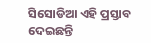ସିସୋଡିଆ ଏହି ପ୍ରସ୍ତାବ ଦେଇଛନ୍ତି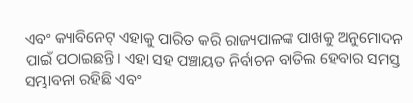ଏବଂ କ୍ୟାବିନେଟ୍ ଏହାକୁ ପାରିତ କରି ରାଜ୍ୟପାଳଙ୍କ ପାଖକୁ ଅନୁମୋଦନ ପାଇଁ ପଠାଇଛନ୍ତି। ଏହା ସହ ପଞ୍ଚାୟତ ନିର୍ବାଚନ ବାତିଲ ହେବାର ସମସ୍ତ ସମ୍ଭାବନା ରହିଛି ଏବଂ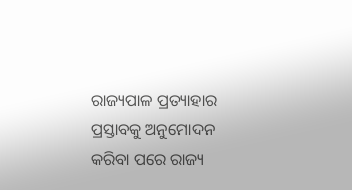ରାଜ୍ୟପାଳ ପ୍ରତ୍ୟାହାର ପ୍ରସ୍ତାବକୁ ଅନୁମୋଦନ କରିବା ପରେ ରାଜ୍ୟ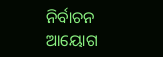ନିର୍ବାଚନ ଆୟୋଗ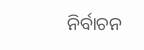ନିର୍ବାଚନ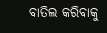ବାତିଲ କରିବାକୁ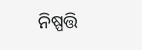ନିଷ୍ପତ୍ତି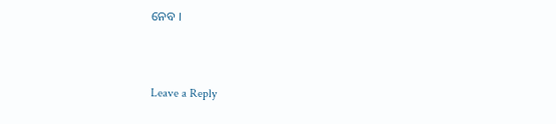ନେବ ।



Leave a Reply